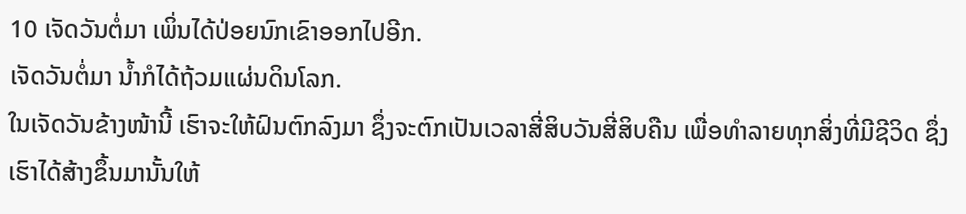10 ເຈັດວັນຕໍ່ມາ ເພິ່ນໄດ້ປ່ອຍນົກເຂົາອອກໄປອີກ.
ເຈັດວັນຕໍ່ມາ ນໍ້າກໍໄດ້ຖ້ວມແຜ່ນດິນໂລກ.
ໃນເຈັດວັນຂ້າງໜ້ານີ້ ເຮົາຈະໃຫ້ຝົນຕົກລົງມາ ຊຶ່ງຈະຕົກເປັນເວລາສີ່ສິບວັນສີ່ສິບຄືນ ເພື່ອທຳລາຍທຸກສິ່ງທີ່ມີຊີວິດ ຊຶ່ງເຮົາໄດ້ສ້າງຂຶ້ນມານັ້ນໃຫ້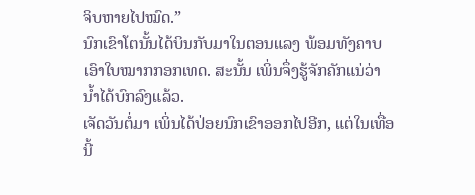ຈິບຫາຍໄປໝົດ.”
ນົກເຂົາໂຕນັ້ນໄດ້ບິນກັບມາໃນຕອນແລງ ພ້ອມທັງຄາບເອົາໃບໝາກກອກເທດ. ສະນັ້ນ ເພິ່ນຈຶ່ງຮູ້ຈັກຄັກແນ່ວ່າ ນໍ້າໄດ້ບົກລົງແລ້ວ.
ເຈັດວັນຕໍ່ມາ ເພິ່ນໄດ້ປ່ອຍນົກເຂົາອອກໄປອີກ, ແຕ່ໃນເທື່ອນີ້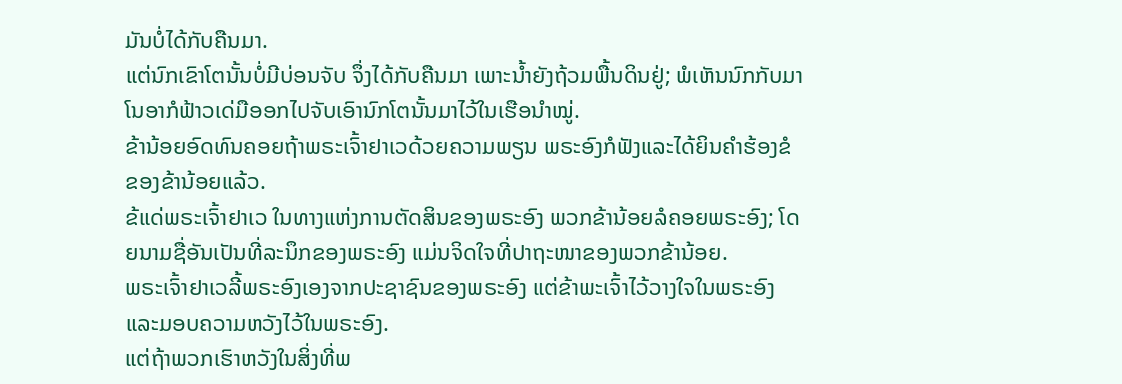ມັນບໍ່ໄດ້ກັບຄືນມາ.
ແຕ່ນົກເຂົາໂຕນັ້ນບໍ່ມີບ່ອນຈັບ ຈຶ່ງໄດ້ກັບຄືນມາ ເພາະນໍ້າຍັງຖ້ວມພື້ນດິນຢູ່; ພໍເຫັນນົກກັບມາ ໂນອາກໍຟ້າວເດ່ມືອອກໄປຈັບເອົານົກໂຕນັ້ນມາໄວ້ໃນເຮືອນຳໝູ່.
ຂ້ານ້ອຍອົດທົນຄອຍຖ້າພຣະເຈົ້າຢາເວດ້ວຍຄວາມພຽນ ພຣະອົງກໍຟັງແລະໄດ້ຍິນຄຳຮ້ອງຂໍຂອງຂ້ານ້ອຍແລ້ວ.
ຂ້ແດ່ພຣະເຈົ້າຢາເວ ໃນທາງແຫ່ງການຕັດສິນຂອງພຣະອົງ ພວກຂ້ານ້ອຍລໍຄອຍພຣະອົງ; ໂດຍນາມຊື່ອັນເປັນທີ່ລະນຶກຂອງພຣະອົງ ແມ່ນຈິດໃຈທີ່ປາຖະໜາຂອງພວກຂ້ານ້ອຍ.
ພຣະເຈົ້າຢາເວລີ້ພຣະອົງເອງຈາກປະຊາຊົນຂອງພຣະອົງ ແຕ່ຂ້າພະເຈົ້າໄວ້ວາງໃຈໃນພຣະອົງ ແລະມອບຄວາມຫວັງໄວ້ໃນພຣະອົງ.
ແຕ່ຖ້າພວກເຮົາຫວັງໃນສິ່ງທີ່ພ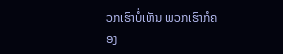ວກເຮົາບໍ່ເຫັນ ພວກເຮົາກໍຄອງ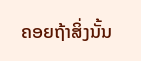ຄອຍຖ້າສິ່ງນັ້ນ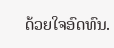ດ້ວຍໃຈອົດທົນ.